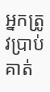អ្នកត្រូវប្រាប់គាត់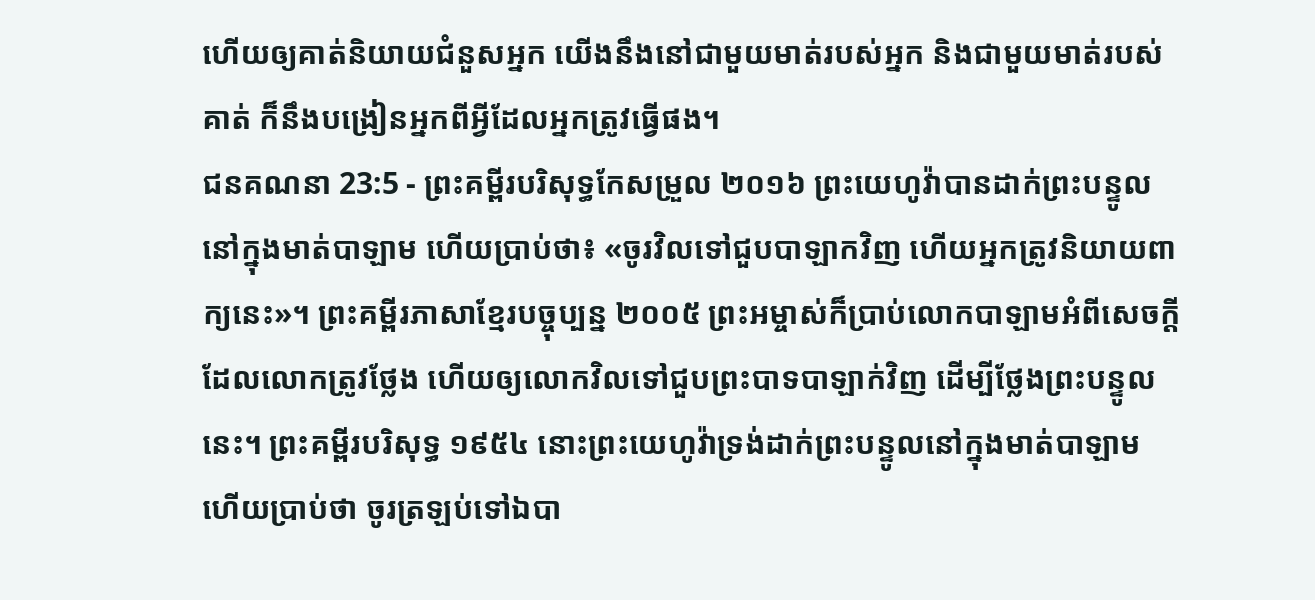ហើយឲ្យគាត់និយាយជំនួសអ្នក យើងនឹងនៅជាមួយមាត់របស់អ្នក និងជាមួយមាត់របស់គាត់ ក៏នឹងបង្រៀនអ្នកពីអ្វីដែលអ្នកត្រូវធ្វើផង។
ជនគណនា 23:5 - ព្រះគម្ពីរបរិសុទ្ធកែសម្រួល ២០១៦ ព្រះយេហូវ៉ាបានដាក់ព្រះបន្ទូលនៅក្នុងមាត់បាឡាម ហើយប្រាប់ថា៖ «ចូរវិលទៅជួបបាឡាកវិញ ហើយអ្នកត្រូវនិយាយពាក្យនេះ»។ ព្រះគម្ពីរភាសាខ្មែរបច្ចុប្បន្ន ២០០៥ ព្រះអម្ចាស់ក៏ប្រាប់លោកបាឡាមអំពីសេចក្ដីដែលលោកត្រូវថ្លែង ហើយឲ្យលោកវិលទៅជួបព្រះបាទបាឡាក់វិញ ដើម្បីថ្លែងព្រះបន្ទូលនេះ។ ព្រះគម្ពីរបរិសុទ្ធ ១៩៥៤ នោះព្រះយេហូវ៉ាទ្រង់ដាក់ព្រះបន្ទូលនៅក្នុងមាត់បាឡាម ហើយប្រាប់ថា ចូរត្រឡប់ទៅឯបា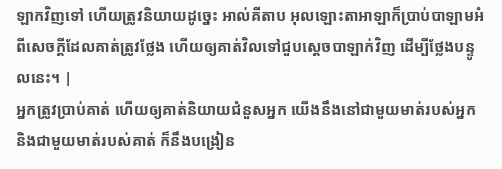ឡាកវិញទៅ ហើយត្រូវនិយាយដូច្នេះ អាល់គីតាប អុលឡោះតាអាឡាក៏ប្រាប់បាឡាមអំពីសេចក្តីដែលគាត់ត្រូវថ្លែង ហើយឲ្យគាត់វិលទៅជួបស្តេចបាឡាក់វិញ ដើម្បីថ្លែងបន្ទូលនេះ។ |
អ្នកត្រូវប្រាប់គាត់ ហើយឲ្យគាត់និយាយជំនួសអ្នក យើងនឹងនៅជាមួយមាត់របស់អ្នក និងជាមួយមាត់របស់គាត់ ក៏នឹងបង្រៀន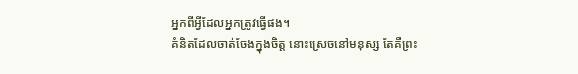អ្នកពីអ្វីដែលអ្នកត្រូវធ្វើផង។
គំនិតដែលចាត់ចែងក្នុងចិត្ត នោះស្រេចនៅមនុស្ស តែគឺព្រះ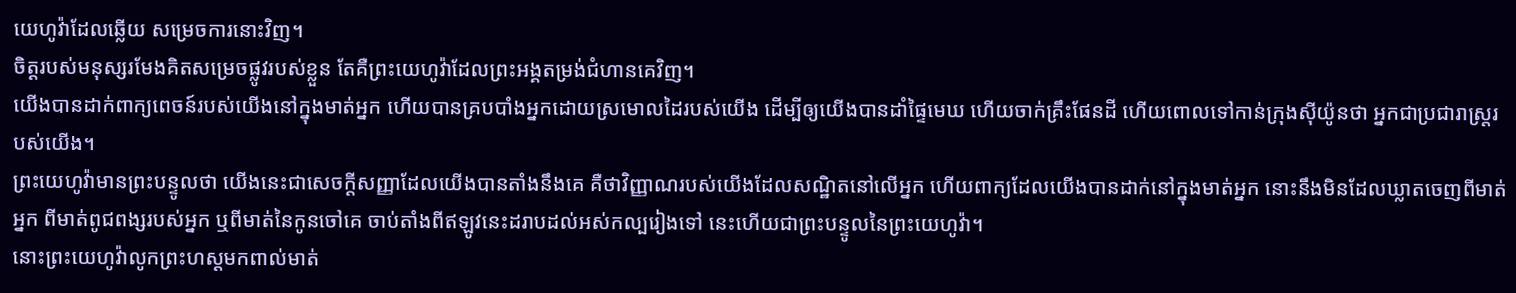យេហូវ៉ាដែលឆ្លើយ សម្រេចការនោះវិញ។
ចិត្តរបស់មនុស្សរមែងគិតសម្រេចផ្លូវរបស់ខ្លួន តែគឺព្រះយេហូវ៉ាដែលព្រះអង្គតម្រង់ជំហានគេវិញ។
យើងបានដាក់ពាក្យពេចន៍របស់យើងនៅក្នុងមាត់អ្នក ហើយបានគ្របបាំងអ្នកដោយស្រមោលដៃរបស់យើង ដើម្បីឲ្យយើងបានដាំផ្ទៃមេឃ ហើយចាក់គ្រឹះផែនដី ហើយពោលទៅកាន់ក្រុងស៊ីយ៉ូនថា អ្នកជាប្រជារាស្ត្ររបស់យើង។
ព្រះយេហូវ៉ាមានព្រះបន្ទូលថា យើងនេះជាសេចក្ដីសញ្ញាដែលយើងបានតាំងនឹងគេ គឺថាវិញ្ញាណរបស់យើងដែលសណ្ឋិតនៅលើអ្នក ហើយពាក្យដែលយើងបានដាក់នៅក្នុងមាត់អ្នក នោះនឹងមិនដែលឃ្លាតចេញពីមាត់អ្នក ពីមាត់ពូជពង្សរបស់អ្នក ឬពីមាត់នៃកូនចៅគេ ចាប់តាំងពីឥឡូវនេះដរាបដល់អស់កល្បរៀងទៅ នេះហើយជាព្រះបន្ទូលនៃព្រះយេហូវ៉ា។
នោះព្រះយេហូវ៉ាលូកព្រះហស្តមកពាល់មាត់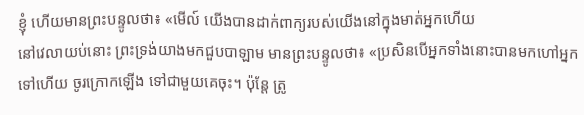ខ្ញុំ ហើយមានព្រះបន្ទូលថា៖ «មើល៍ យើងបានដាក់ពាក្យរបស់យើងនៅក្នុងមាត់អ្នកហើយ
នៅវេលាយប់នោះ ព្រះទ្រង់យាងមកជួបបាឡាម មានព្រះបន្ទូលថា៖ «ប្រសិនបើអ្នកទាំងនោះបានមកហៅអ្នកទៅហើយ ចូរក្រោកឡើង ទៅជាមួយគេចុះ។ ប៉ុន្តែ ត្រូ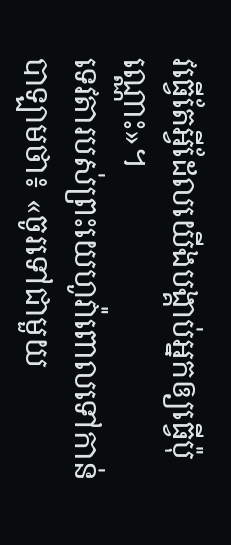វធ្វើតែអ្វីដែលយើងបង្គាប់អ្នកឲ្យធ្វើប៉ុណ្ណោះ»។
ទេវតារបស់ព្រះយេហូវ៉ាពោលទៅកាន់បាឡាមថា៖ «ចូរទៅជាមួយ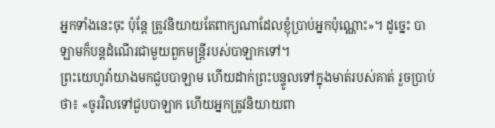អ្នកទាំងនេះចុះ ប៉ុន្តែ ត្រូវនិយាយតែពាក្យណាដែលខ្ញុំប្រាប់អ្នកប៉ុណ្ណោះ»។ ដូច្នេះ បាឡាមក៏បន្ដដំណើរជាមួយពួកមន្រ្តីរបស់បាឡាកទៅ។
ព្រះយេហូវ៉ាយាងមកជួបបាឡាម ហើយដាក់ព្រះបន្ទូលទៅក្នុងមាត់របស់គាត់ រួចប្រាប់ថា៖ «ចូរវិលទៅជួបបាឡាក ហើយអ្នកត្រូវនិយាយពា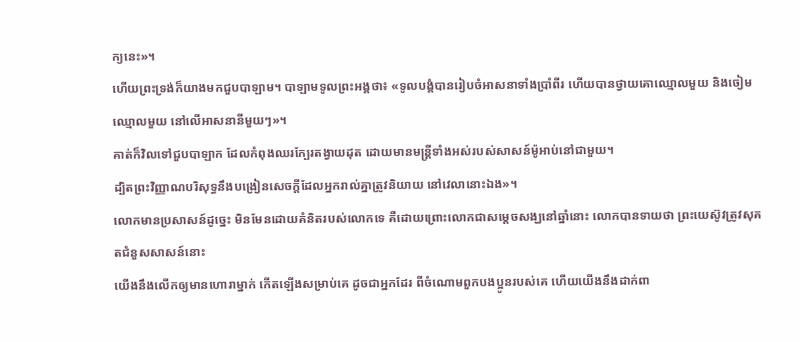ក្យនេះ»។
ហើយព្រះទ្រង់ក៏យាងមកជួបបាឡាម។ បាឡាមទូលព្រះអង្គថា៖ «ទូលបង្គំបានរៀបចំអាសនាទាំងប្រាំពីរ ហើយបានថ្វាយគោឈ្មោលមួយ និងចៀមឈ្មោលមួយ នៅលើអាសនានីមួយៗ»។
គាត់ក៏វិលទៅជួបបាឡាក ដែលកំពុងឈរក្បែរតង្វាយដុត ដោយមានមន្រ្តីទាំងអស់របស់សាសន៍ម៉ូអាប់នៅជាមួយ។
ដ្បិតព្រះវិញ្ញាណបរិសុទ្ធនឹងបង្រៀនសេចក្តីដែលអ្នករាល់គ្នាត្រូវនិយាយ នៅវេលានោះឯង»។
លោកមានប្រសាសន៍ដូច្នេះ មិនមែនដោយគំនិតរបស់លោកទេ គឺដោយព្រោះលោកជាសម្តេចសង្ឃនៅឆ្នាំនោះ លោកបានទាយថា ព្រះយេស៊ូវត្រូវសុគតជំនួសសាសន៍នោះ
យើងនឹងលើកឲ្យមានហោរាម្នាក់ កើតឡើងសម្រាប់គេ ដូចជាអ្នកដែរ ពីចំណោមពួកបងប្អូនរបស់គេ ហើយយើងនឹងដាក់ពា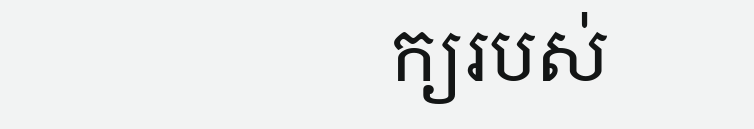ក្យរបស់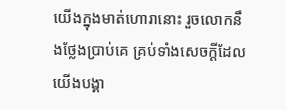យើងក្នុងមាត់ហោរានោះ រួចលោកនឹងថ្លែងប្រាប់គេ គ្រប់ទាំងសេចក្ដីដែលយើងបង្គា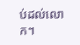ប់ដល់លោក។